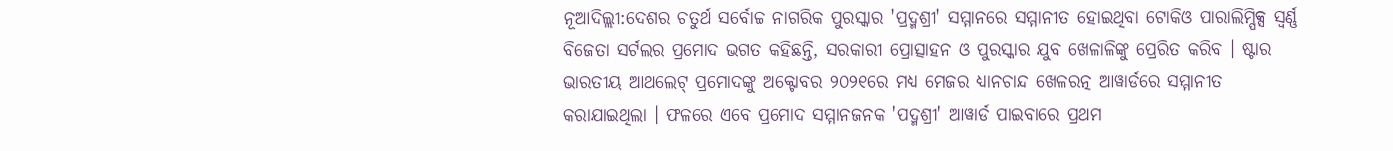ନୂଆଦିଲ୍ଲୀ:ଦେଶର ଚତୁର୍ଥ ସର୍ବୋଚ୍ଚ ନାଗରିକ ପୁରସ୍କାର 'ପ୍ରଦ୍ମଶ୍ରୀ' ସମ୍ମାନରେ ସମ୍ମାନୀତ ହୋଇଥିବା ଟୋକିଓ ପାରାଲିମ୍ପିକ୍ସ ସ୍ବର୍ଣ୍ଣ ବିଜେତା ସର୍ଟଲର ପ୍ରମୋଦ ଭଗତ କହିଛନ୍ତି, ସରକାରୀ ପ୍ରୋତ୍ସାହନ ଓ ପୁରସ୍କାର ଯୁବ ଖେଳାଳିଙ୍କୁ ପ୍ରେରିତ କରିବ । ଷ୍ଟାର ଭାରତୀୟ ଆଥଲେଟ୍ ପ୍ରମୋଦଙ୍କୁ ଅକ୍ଟୋବର ୨୦୨୧ରେ ମଧ୍ୟ ମେଜର ଧ୍ୟାନଚାନ୍ଦ ଖେଳରତ୍ନ ଆୱାର୍ଡରେ ସମ୍ମାନୀତ କରାଯାଇଥିଲା । ଫଳରେ ଏବେ ପ୍ରମୋଦ ସମ୍ମାନଜନକ 'ପଦ୍ମଶ୍ରୀ' ଆୱାର୍ଡ ପାଇବାରେ ପ୍ରଥମ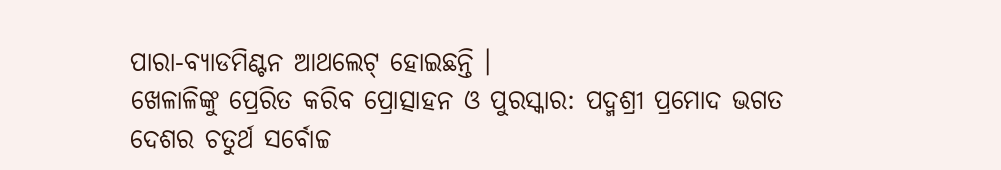ପାରା-ବ୍ୟାଡମିଣ୍ଟନ ଆଥଲେଟ୍ ହୋଇଛନ୍ତି ।
ଖେଳାଳିଙ୍କୁ ପ୍ରେରିତ କରିବ ପ୍ରୋତ୍ସାହନ ଓ ପୁରସ୍କାର: ପଦ୍ମଶ୍ରୀ ପ୍ରମୋଦ ଭଗତ
ଦେଶର ଚତୁର୍ଥ ସର୍ବୋଚ୍ଚ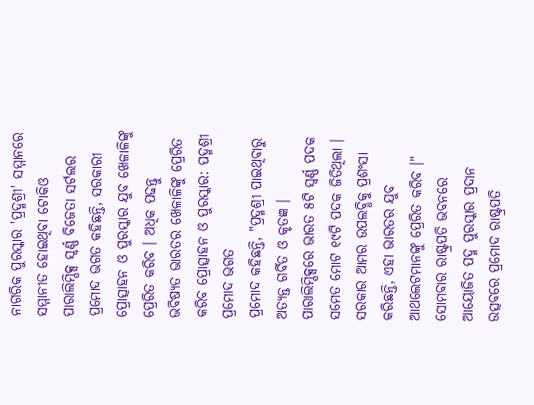ନାଗରିକ ପୁରସ୍କାର 'ପ୍ରଦ୍ମଶ୍ରୀ' ସମ୍ମାନରେ ସମ୍ମାନୀତ ହୋଇଥିବା ଟୋକିଓ ପାରାଲିମ୍ପିକ୍ସ ସ୍ବର୍ଣ୍ଣ ବିଜେତା ସର୍ଟଲର ପ୍ରମୋଦ ଭଗତ କହିଛନ୍ତି, ସରକାରୀ ପ୍ରୋତ୍ସାହନ ଓ ପୁରସ୍କାର ଯୁବ ଖେଳାଳିଙ୍କୁ ପ୍ରେରିତ କରିବ । ଅଧିକ ପଢନ୍ତୁ
ଭବିଷ୍ୟତ ଭାରତର ଖେଳାଳିଙ୍କୁ ପ୍ରେରିତ କରିବ ପ୍ରୋତ୍ସାହନ ଓ ପୁରସ୍କାର: ପଦ୍ମଶ୍ରୀ ପ୍ରମୋଦ ଭଗତ
ପ୍ରମୋଦ କହିଛନ୍ତି, "ପ୍ରଦ୍ମଶ୍ରୀ ପାଇଥିବାରୁ ଅତ୍ୟନ୍ତ ଗର୍ବିତ ଓ କୃତଜ୍ଞ । ପାରାଲିମ୍ପିକ୍ସରେ ଭାରତ ୫ଟି ସ୍ବର୍ଣ୍ଣ ପଦକ ସମେତ ମୋଟ ୧୯ଟି ପଦକ ଜିତିଥିଲା । ସରକାର ଆମର ଉପଲବ୍ଧିକୁ ପ୍ରଶଂସା କରିଛନ୍ତି, ଏହା ଭାରତର ଯୁବ ଆଥଲେଟମାନଙ୍କୁ ପ୍ରେରିତ କରିବ ।" ସୋମବାର ରାଷ୍ଟ୍ରପତି ଭବନରେ ଆୟୋଜିତ ପଦ୍ମ ପୁରସ୍କାର ପ୍ରଦାନ ଉତ୍ସବରେ ପ୍ରମୋଦ ରାଷ୍ଟ୍ରପତି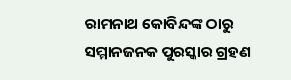ରାମନାଥ କୋବିନ୍ଦଙ୍କ ଠାରୁ ସମ୍ମାନଜନକ ପୁରସ୍କାର ଗ୍ରହଣ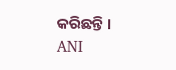କରିଛନ୍ତି ।
ANI